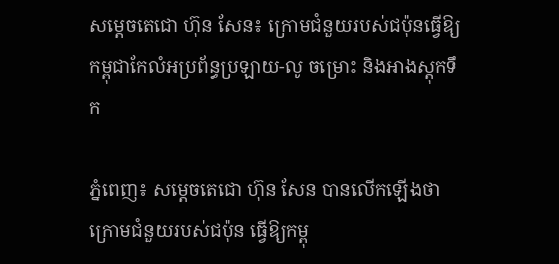សម្ដេចតេជោ ហ៊ុន សែន៖ ក្រោមជំនួយរបស់ជប៉ុនធ្វើឱ្យកម្ពុជាកែលំអប្រព័ន្ធប្រឡាយ-លូ ចម្រោះ និងអាងស្តុកទឹក

ភ្នំពេញ៖ សម្ដេចតេជោ ហ៊ុន សែន បានលើកឡើងថា ក្រោមជំនួយរបស់ជប៉ុន ធ្វើឱ្យកម្ពុ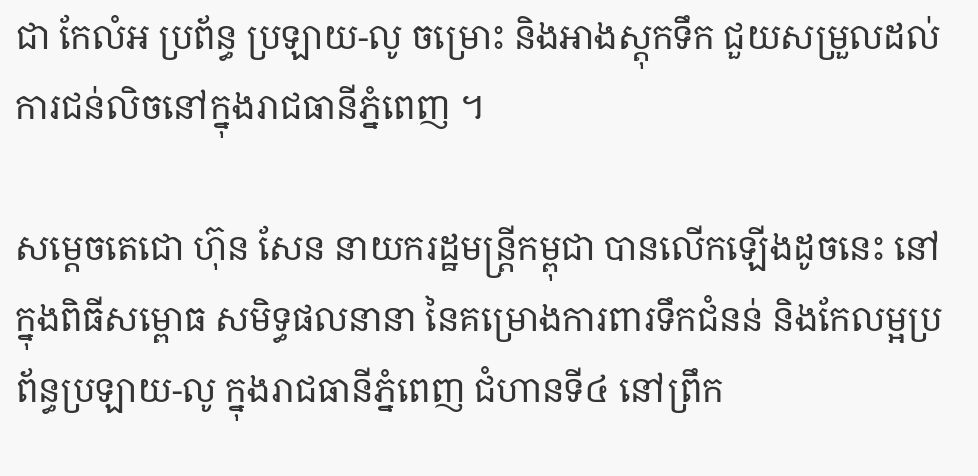ជា កែលំអ ប្រព័ន្ធ ប្រឡាយ-លូ ចម្រោះ និងអាងស្តុកទឹក ជួយសម្រួលដល់ការជន់លិចនៅក្នុងរាជធានីភ្នំពេញ ។

សម្តេចតេជោ ហ៊ុន សែន នាយករដ្ឋមន្ត្រីកម្ពុជា បានលើកឡើងដូចនេះ នៅក្នុងពិធីសម្ពោធ សមិទ្ធផលនានា នៃគម្រោងការពារទឹកជំនន់ និងកែលម្អប្រព័ន្ធប្រឡាយ-លូ ក្នុងរាជធានីភ្នំពេញ ជំហានទី៤ នៅព្រឹក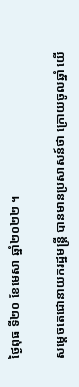ថ្ងៃពុធ ទី២០ ខែមេសា ឆ្នាំ២០២២ ។

សម្តេចតេជោនាយករដ្ឋមន្ត្រី បានមានប្រសាសន៍ថា ក្រោយចូលឆ្នាំ យើ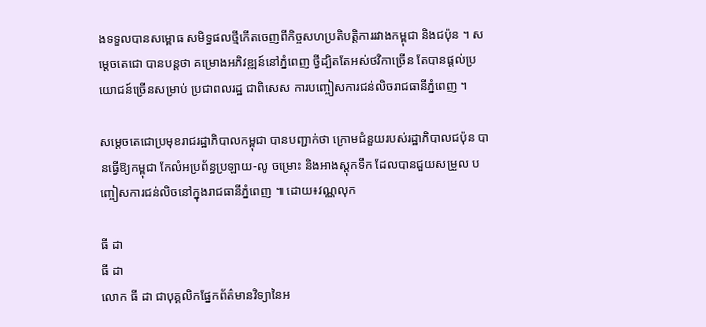ងទទួលបានសម្ពោធ សមិទ្ធផលថ្មីកើតចេញពីកិច្ចសហប្រតិបត្តិការរវាងកម្ពុជា និងជប៉ុន ។ សម្តេចតេជោ បានបន្តថា គម្រោងអភិវឌ្ឍន៍នៅភ្នំពេញ ថ្វីដ្បិតតែអស់ថវិកាច្រើន តែបានផ្តល់ប្រយោជន៍ច្រើនសម្រាប់ ប្រជាពលរដ្ឋ ជាពិសេស ការបញ្ចៀសការជន់លិចរាជធានីភ្នំពេញ ។

សម្តេចតេជោប្រមុខរាជរដ្ឋាភិបាលកម្ពុជា បានបញ្ជាក់ថា ក្រោមជំនួយរបស់រដ្ឋាភិបាលជប៉ុន បានធ្វើឱ្យកម្ពុជា កែលំអប្រព័ន្ធប្រឡាយ-លូ ចម្រោះ និងអាងស្តុកទឹក ដែលបានជួយសម្រួល បញ្ចៀសការជន់លិចនៅក្នុងរាជធានីភ្នំពេញ ៕ ដោយ៖វណ្ណលុក

ធី ដា
ធី ដា
លោក ធី ដា ជាបុគ្គលិកផ្នែកព័ត៌មានវិទ្យានៃអ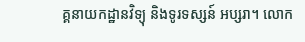គ្គនាយកដ្ឋានវិទ្យុ និងទូរទស្សន៍ អប្សរា។ លោក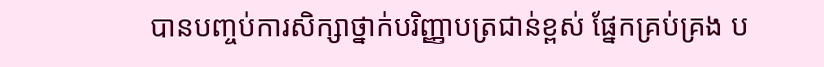បានបញ្ចប់ការសិក្សាថ្នាក់បរិញ្ញាបត្រជាន់ខ្ពស់ ផ្នែកគ្រប់គ្រង ប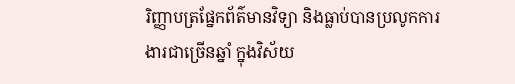រិញ្ញាបត្រផ្នែកព័ត៌មានវិទ្យា និងធ្លាប់បានប្រលូកការងារជាច្រើនឆ្នាំ ក្នុងវិស័យ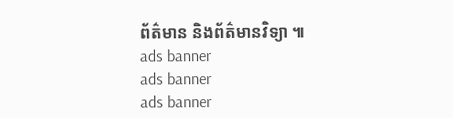ព័ត៌មាន និងព័ត៌មានវិទ្យា ៕
ads banner
ads banner
ads banner